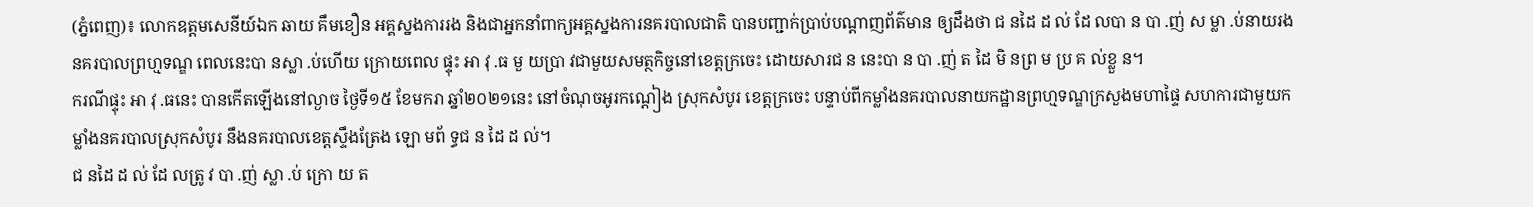(ភ្នំពេញ)៖ លោកឧត្តមសេនីយ៍ឯក ឆាយ គឹមខឿន អគ្គស្នងការរង និងជាអ្នកនាំពាក្យអគ្គស្នងការនគរបាលជាតិ បានបញ្ជាក់ប្រាប់បណ្ដាញព័ត៌មាន ឲ្យដឹងថា ជ នដៃ ដ ល់ ដែ លបា ន បា .ញ់ ស ម្លា .ប់នាយរងនគរបាលព្រហ្មទណ្ឌ ពេលនេះបា នស្លា .ប់ហើយ ក្រោយពេល ផ្ទុះ អា វុ .ធ មួ យប្រា វជាមួយសមត្ថកិច្ចនៅខេត្តក្រចេះ ដោយសារជ ន នេះបា ន បា .ញ់ ត ដៃ មិ នព្រ ម ប្រ គ ល់ខ្លួ ន។
ករណីផ្ទុះ អា វុ .ធនេះ បានកើតឡើងនៅល្ងាច ថ្ងៃទី១៥ ខែមករា ឆ្នាំ២០២១នេះ នៅចំណុចអូរកណ្តៀង ស្រុកសំបូរ ខេត្តក្រចេះ បន្ទាប់ពីកម្លាំងនគរបាលនាយកដ្ឋានព្រហ្មទណ្ឌក្រសួងមហាផ្ទៃ សហការជាមួយកម្លាំងនគរបាលស្រុកសំបូរ នឹងនគរបាលខេត្តស្ទឹងត្រែង ឡោ មព័ ទ្ធជ ន ដៃ ដ ល់។
ជ នដៃ ដ ល់ ដែ លត្រូ វ បា .ញ់ ស្លា .ប់ ក្រោ យ ត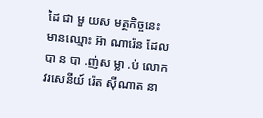ដៃ ជា មួ យស មត្ថកិច្ចនេះ មានឈ្មោះ អ៊ា ណារ៉េន ដែលបា ន បា .ញ់ស ម្លា .ប់ លោកវរសេនីយ៍ រ៉េត ស៊ីណាត នា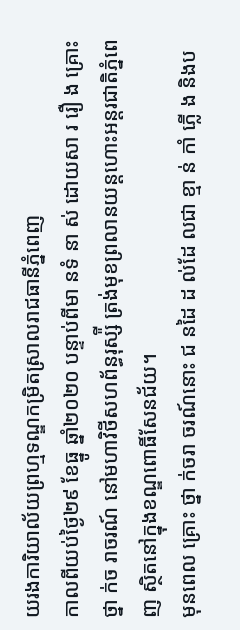យរងការិយាល័យព្រហ្មទណ្ឌកម្រិតស្រាលរាជធានីភ្នំពេញ
កាលពីយប់ថ្ងៃ២៩ ខែធ្នូ ឆ្នាំ២០២០ បន្ទាប់ពីមា នទំ នា ស់ ដោយសា រ រឿ ង គ្រោះ ថ្នា ក់ច រាចរណ៍ នៅមហាវិថីសហព័ន្ធរុស្ស៉ី ត្រង់មុខព្រលានយន្តហោះអន្តរជាតិភ្នំពេញ ស្ថិតនៅក្នុងខណ្ឌពោធិ៍សែនជ័យ។
មុនពេល គ្រោះ ថ្នា ក់ចរា ចរណ៍នោះ ជ នដៃ ដ ល់ដែ លជា ខ្មា ន់ កាំ ភ្លើ ង និងប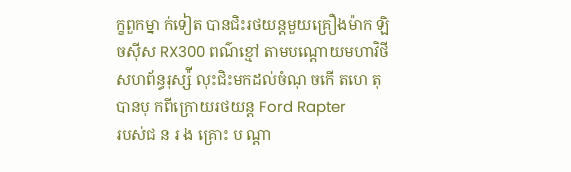ក្ខពួកម្នា ក់ទៀត បានជិះរថយន្តមួយគ្រឿងម៉ាក ឡិចស៊ីស RX300 ពណ៌ខ្មៅ តាមបណ្តោយមហាវិថីសហព័ន្ធរុស្ស៉ី លុះជិះមកដល់ចំណុ ចកើ តហេ តុ បានបុ កពីក្រោយរថយន្ត Ford Rapter
របស់ជ ន រ ង គ្រោះ ប ណ្តា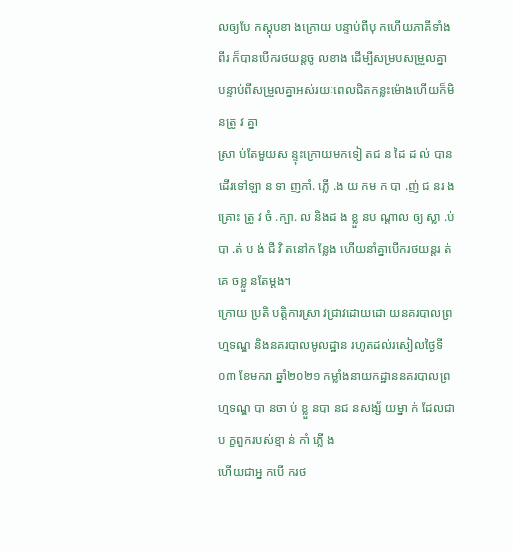លឲ្យបែ កស្តុបខា ងក្រោយ បន្ទាប់ពីបុ កហើយភាគីទាំងពីរ ក៏បានបើករថយន្តចូ លខាង ដើម្បីសម្របសម្រួលគ្នា បន្ទាប់ពីសម្រួលគ្នាអស់រយៈពេលជិតកន្លះម៉ោងហើយក៏មិ នត្រូ វ គ្នា
ស្រា ប់តែមួយស ន្ទុះក្រោយមកទៀ តជ ន ដៃ ដ ល់ បាន ដើរទៅឡា ន ទា ញកាំ. ភ្លើ .ង យ កម ក បា .ញ់ ជ នរ ង គ្រោះ ត្រូ វ ចំ .ក្បា. ល និងដ ង ខ្លួ នប ណ្តាល ឲ្យ ស្លា .ប់បា .ត់ ប ង់ ជី វិ តនៅក ន្លែង ហើយនាំគ្នាបើករថយន្តរ ត់ គេ ចខ្លួ នតែម្តង។
ក្រោយ ប្រតិ បត្តិការស្រា វជ្រាវដោយដោ យនគរបាលព្រហ្មទណ្ឌ និងនគរបាលមូលដ្ឋាន រហូតដល់រសៀលថ្ងៃទី០៣ ខែមករា ឆ្នាំ២០២១ កម្លាំងនាយកដ្ឋាននគរបាលព្រហ្មទណ្ឌ បា នចា ប់ ខ្លួ នបា នជ នសង្ស័ យម្នា ក់ ដែលជាប ក្ខពួករបស់ខ្មា ន់ កាំ ភ្លើ ង
ហើយជាអ្ន កបើ ករថ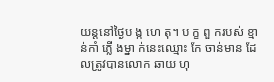យន្ដនៅថ្ងៃប ង្ក ហេ តុ។ ប ក្ខ ពួ ករបស់ ខ្មា ន់កាំ ភ្លើ ងម្នា ក់នេះឈ្មោះ កែ ចាន់មាន ដែលត្រូវបានលោក ឆាយ ហុ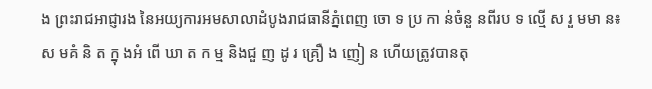ង ព្រះរាជអាជ្ញារង នៃអយ្យការអមសាលាដំបូងរាជធានីភ្នំពេញ ចោ ទ ប្រ កា ន់ចំនួ នពីរប ទ ល្មើ ស រួ មមា ន៖
ស មគំ និ ត ក្នុ ងអំ ពើ ឃា ត ក ម្ម និងជួ ញ ដូ រ គ្រឿ ង ញៀ ន ហើយត្រូវបានតុ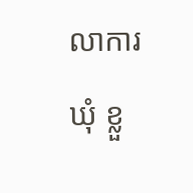លាការ ឃុំ ខ្លួ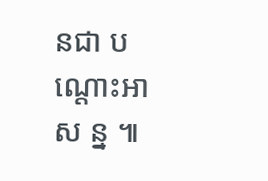នជា ប ណ្តោះអា ស ន្ន ៕